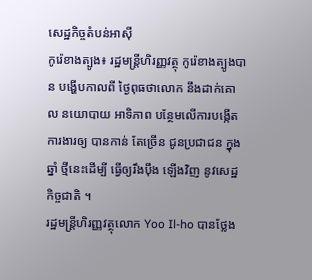សេដ្ឋកិច្ចតំបន់អាសុី
កូរ៉េខាងត្បូង៖ រដ្ឋមន្ត្រីហិរញ្ញវត្ថុ កូរ៉េខាងត្បូងបាន បង្ហើបកាលពី ថ្ងៃពុធថាលោក នឹងដាក់គោល នយោបាយ អាទិភាព បន្ថែមលើការបង្កើតការងារឲ្យ បានកាន់ តែច្រើន ជូនប្រជាជន ក្នុងឆ្នាំ ថ្មីនេះដើម្បី ធ្វើឲ្យរឹងប៉ឹង ឡើងវិញ នូវសេដ្ឋកិច្ចជាតិ ។
រដ្ឋមន្ត្រីហិរញ្ញវត្ថុលោក Yoo Il-ho បានថ្លែង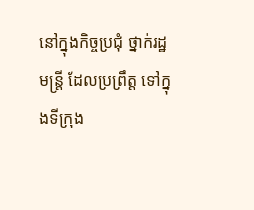នៅក្នុងកិច្ចប្រជុំ ថ្នាក់រដ្ឋមន្ត្រី ដែលប្រព្រឹត្ត ទៅក្នុងទីក្រុង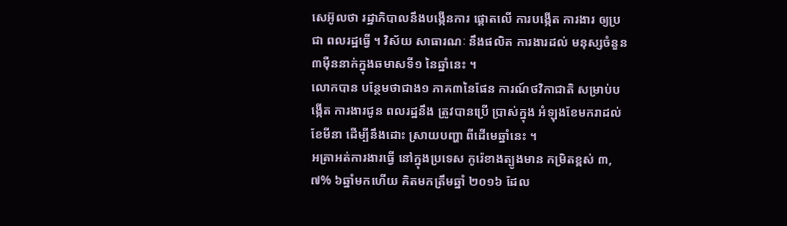សេអ៊ូលថា រដ្ឋាភិបាលនឹងបង្កើនការ ផ្តោតលើ ការបង្កើត ការងារ ឲ្យប្រជា ពលរដ្ឋធ្វើ ។ វិស័យ សាធារណៈ នឹងផលិត ការងារដល់ មនុស្សចំនួន ៣ម៉ឺននាក់ក្នុងឆមាសទី១ នៃឆ្នាំនេះ ។
លោកបាន បន្ថែមថាជាង១ ភាគ៣នៃផែន ការណ៍ថវិកាជាតិ សម្រាប់បង្កើត ការងារជូន ពលរដ្ឋនឹង ត្រូវបានប្រើ ប្រាស់ក្នុង អំឡុងខែមករាដល់ខែមីនា ដើម្បីនឹងដោះ ស្រាយបញ្ហា ពីដើមេឆ្នាំនេះ ។
អត្រាអត់ការងារធ្វើ នៅក្នុងប្រទេស កូរ៉េខាងត្បូងមាន កម្រិតខ្ពស់ ៣,៧% ៦ឆ្នាំមកហើយ គិតមកត្រឹមឆ្នាំ ២០១៦ ដែល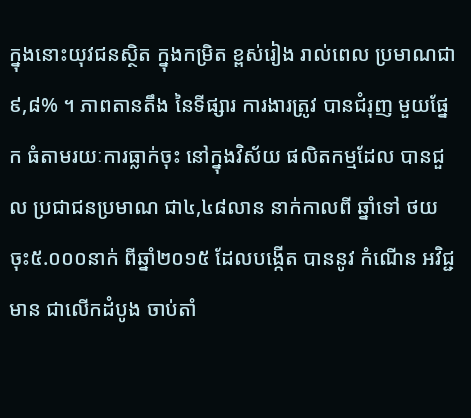ក្នុងនោះយុវជនស្ថិត ក្នុងកម្រិត ខ្ពស់រៀង រាល់ពេល ប្រមាណជា៩,៨% ។ ភាពតានតឹង នៃទីផ្សារ ការងារត្រូវ បានជំរុញ មួយផ្នែក ធំតាមរយៈការធ្លាក់ចុះ នៅក្នុងវិស័យ ផលិតកម្មដែល បានជួល ប្រជាជនប្រមាណ ជា៤,៤៨លាន នាក់កាលពី ឆ្នាំទៅ ថយ ចុះ៥.០០០នាក់ ពីឆ្នាំ២០១៥ ដែលបង្កើត បាននូវ កំណើន អវិជ្ជមាន ជាលើកដំបូង ចាប់តាំ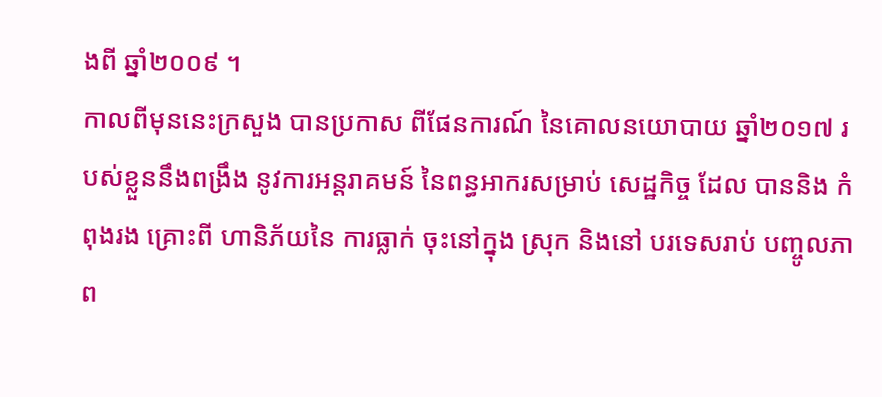ងពី ឆ្នាំ២០០៩ ។
កាលពីមុននេះក្រសួង បានប្រកាស ពីផែនការណ៍ នៃគោលនយោបាយ ឆ្នាំ២០១៧ របស់ខ្លួននឹងពង្រឹង នូវការអន្តរាគមន៍ នៃពន្ធអាករសម្រាប់ សេដ្ឋកិច្ច ដែល បាននិង កំពុងរង គ្រោះពី ហានិភ័យនៃ ការធ្លាក់ ចុះនៅក្នុង ស្រុក និងនៅ បរទេសរាប់ បញ្ចូលភាព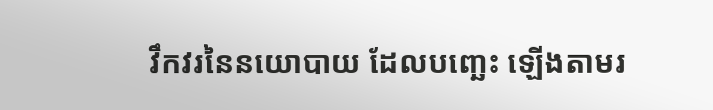វឹកវរនៃនយោបាយ ដែលបញ្ឆេះ ឡើងតាមរ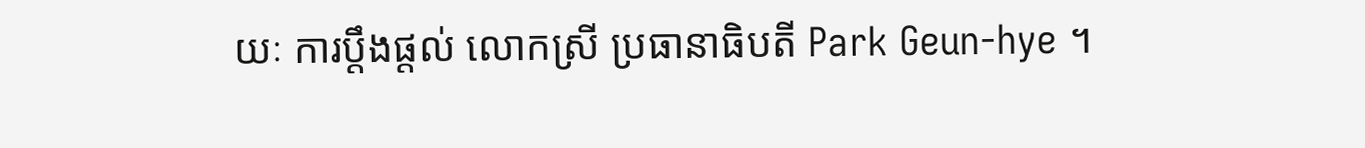យៈ ការប្តឹងផ្តល់ លោកស្រី ប្រធានាធិបតី Park Geun-hye ។